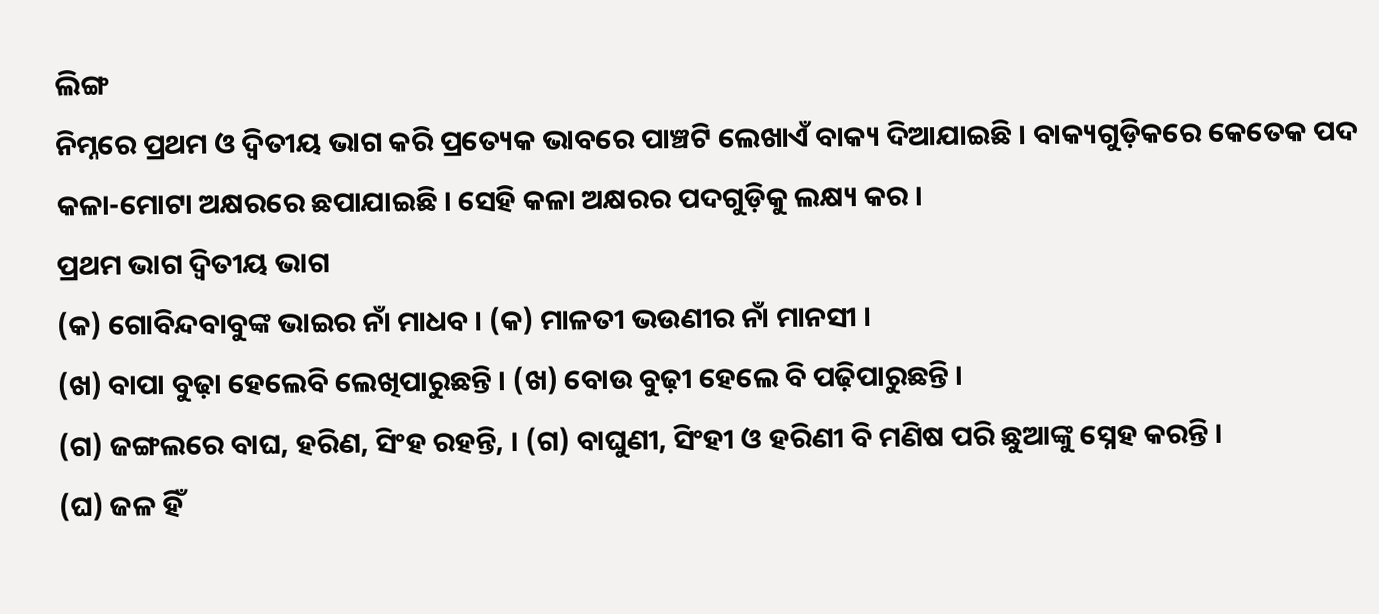ଲିଙ୍ଗ
ନିମ୍ନରେ ପ୍ରଥମ ଓ ଦ୍ୱିତୀୟ ଭାଗ କରି ପ୍ରତ୍ୟେକ ଭାବରେ ପାଞ୍ଚଟି ଲେଖାଏଁ ବାକ୍ୟ ଦିଆଯାଇଛି । ବାକ୍ୟଗୁଡ଼ିକରେ କେତେକ ପଦ କଳା-ମୋଟା ଅକ୍ଷରରେ ଛପାଯାଇଛି । ସେହି କଳା ଅକ୍ଷରର ପଦଗୁଡ଼ିକୁ ଲକ୍ଷ୍ୟ କର ।
ପ୍ରଥମ ଭାଗ ଦ୍ୱିତୀୟ ଭାଗ
(କ) ଗୋବିନ୍ଦବାବୁଙ୍କ ଭାଇର ନାଁ ମାଧବ । (କ) ମାଳତୀ ଭଉଣୀର ନାଁ ମାନସୀ ।
(ଖ) ବାପା ବୁଢ଼ା ହେଲେବି ଲେଖିପାରୁଛନ୍ତି । (ଖ) ବୋଉ ବୁଢ଼ୀ ହେଲେ ବି ପଢ଼ିପାରୁଛନ୍ତି ।
(ଗ) ଜଙ୍ଗଲରେ ବାଘ, ହରିଣ, ସିଂହ ରହନ୍ତି, । (ଗ) ବାଘୁଣୀ, ସିଂହୀ ଓ ହରିଣୀ ବି ମଣିଷ ପରି ଛୁଆଙ୍କୁ ସ୍ନେହ କରନ୍ତି ।
(ଘ) ଜଳ ହିଁ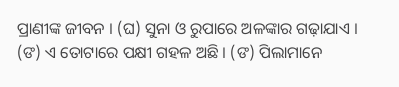ପ୍ରାଣୀଙ୍କ ଜୀବନ । (ଘ) ସୁନା ଓ ରୁପାରେ ଅଳଙ୍କାର ଗଢ଼ାଯାଏ ।
(ଙ) ଏ ତୋଟାରେ ପକ୍ଷୀ ଗହଳ ଅଛି । (ଙ) ପିଲାମାନେ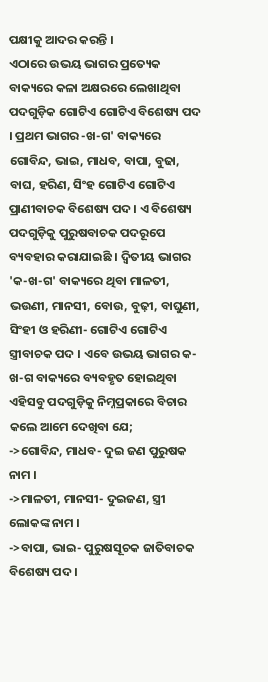ପକ୍ଷୀକୁ ଆଦର କରନ୍ତି ।
ଏଠାରେ ଉଭୟ ଭାଗର ପ୍ରତ୍ୟେକ ବାକ୍ୟରେ କଳା ଅକ୍ଷରରେ ଲେଖାଥିବା ପଦଗୁଡ଼ିକ ଗୋଟିଏ ଗୋଟିଏ ବିଶେଷ୍ୟ ପଦ । ପ୍ରଥମ ଭାଗର -ଖ-ଗ' ବାକ୍ୟରେ ଗୋବିନ୍ଦ, ଭାଇ, ମାଧବ, ବାପା, ବୁଢା, ବାଘ, ହରିଣ, ସିଂହ ଗୋଟିଏ ଗୋଟିଏ ପ୍ରାଣୀବାଚକ ବିଶେଷ୍ୟ ପଦ । ଏ ବିଶେଷ୍ୟ ପଦଗୁଡ଼ିକୁ ପୁରୁଷବାଚକ ପଦରୂପେ ବ୍ୟବହାର କରାଯାଇଛି । ଦ୍ୱିତୀୟ ଭାଗର 'କ-ଖ-ଗ' ବାକ୍ୟରେ ଥିବା ମାଳତୀ, ଭଉଣୀ, ମାନସୀ, ବୋଉ, ବୁଢ଼ୀ, ବାଘୁଣୀ, ସିଂହୀ ଓ ହରିଣୀ- ଗୋଟିଏ ଗୋଟିଏ ସ୍ତ୍ରୀବାଚକ ପଦ । ଏବେ ଉଭୟ ଭାଗର କ-ଖ-ଗ ବାକ୍ୟରେ ବ୍ୟବହୃତ ହୋଇଥିବା ଏହିସବୁ ପଦଗୁଡ଼ିକୁ ନିମ୍ନପ୍ରକାରେ ବିଚାର କଲେ ଆମେ ଦେଖିବା ଯେ;
->ଗୋବିନ୍ଦ, ମାଧବ- ଦୁଇ ଜଣ ପୁରୁଷକ ନାମ ।
->ମାଳତୀ, ମାନସୀ- ଦୁଇଜଣ, ସ୍ତ୍ରୀ ଲୋକଙ୍କ ନାମ ।
->ବାପା, ଭାଇ- ପୁରୁଷସୂଚକ ଜାତିବାଚକ ବିଶେଷ୍ୟ ପଦ ।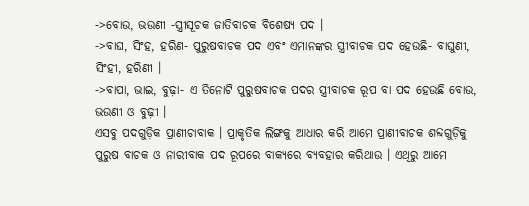->ବୋଉ, ଭଉଣୀ -ସ୍ତ୍ରୀସୂଚକ ଜାତିବାଚକ ବିଶେଷ୍ୟ ପଦ ।
->ବାଘ, ସିଂହ, ହରିଣ- ପୁରୁଷବାଚକ ପଦ ଏବଂ ଏମାନଙ୍କର ସ୍ତ୍ରୀବାଚକ ପଦ ହେଉଛି- ବାଘୁଣୀ, ସିଂହୀ, ହରିଣୀ ।
->ବାପା, ଭାଇ, ବୁଢ଼ା- ଏ ତିନୋଟି ପୁରୁଷବାଚକ ପଦର ସ୍ତ୍ରୀବାଚକ ରୂପ ବା ପଦ ହେଉଛି ବୋଉ, ଭଉଣୀ ଓ ବୁଢ଼ୀ ।
ଏସବୁ ପଦଗୁଡ଼ିକ ପ୍ରାଣୀଚାବାକ । ପ୍ରାକୃତିକ ଲିଙ୍ଗକୁ ଆଧାର କରି ଆମେ ପ୍ରାଣୀବାଚକ ଶବ୍ଦଗୁଡ଼ିକୁ ପୁରୁଷ ବାଚକ ଓ ନାରୀବାକ ପଦ ରୂପରେ ବାକ୍ୟରେ ବ୍ୟବହାର କରିଥାଉ । ଏଥିରୁ ଆମେ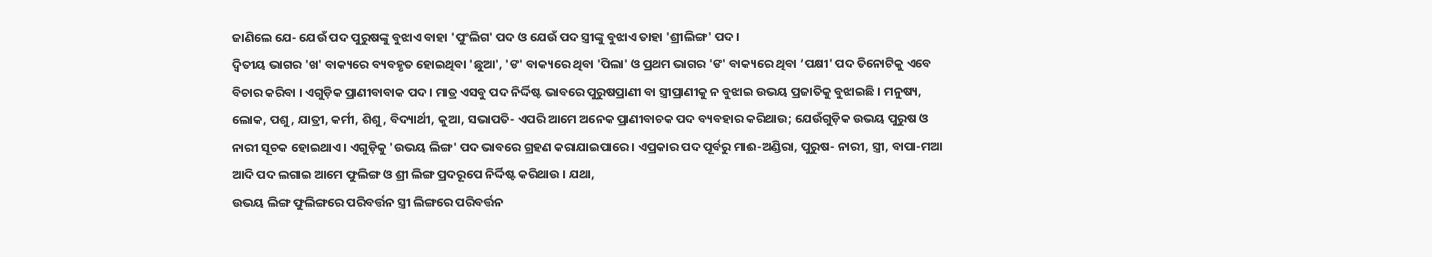ଜାଣିଲେ ଯେ- ଯେଉଁ ପଦ ପୁରୁଷଙ୍କୁ ବୁଝାଏ ବାହା 'ପୁଂଲିଗ' ପଦ ଓ ଯେଉଁ ପଦ ସ୍ତ୍ରୀଙ୍କୁ ବୁଝାଏ ତାହା 'ଶ୍ରୀଲିଙ୍ଗ' ପଦ ।
ଦ୍ୱିତୀୟ ଭାଗର 'ଖ' ବାକ୍ୟରେ ବ୍ୟବହୃତ ହୋଇଥିବା 'ଛୁଆ', 'ଙ' ବାକ୍ୟରେ ଥିବା 'ପିଲା' ଓ ପ୍ରଥମ ଭାଗର 'ଙ' ବାକ୍ୟରେ ଥିବା ‘ପକ୍ଷୀ' ପଦ ତିନୋଟିକୁ ଏବେ ବିଚାର କରିବା । ଏଗୁଡ଼ିକ ପ୍ରାଣୀବାବାକ ପଦ । ମାତ୍ର ଏସବୁ ପଦ ନିର୍ଦ୍ଦିଷ୍ଟ ଭାବରେ ପୁରୁଷପ୍ରାଣୀ ବା ସ୍ତ୍ରୀପ୍ରାଣୀକୁ ନ ବୁଝାଇ ଉଭୟ ପ୍ରଜାତିକୁ ବୁଝାଇଛି । ମନୁଷ୍ୟ, ଲୋକ, ପଶୁ, ଯାତ୍ରୀ, କର୍ମୀ, ଶିଶୁ, ବିଦ୍ୟାର୍ଥୀ, କୁଆ, ସଭାପତି- ଏପରି ଆମେ ଅନେକ ପ୍ରାଣୀବାଚକ ପଦ ବ୍ୟବହାର କରିଥାଉ; ଯେଉଁଗୁଡ଼ିକ ଉଭୟ ପୁରୁଷ ଓ ନାରୀ ସୂଚକ ହୋଇଥାଏ । ଏଗୁଡ଼ିକୁ 'ଉଭୟ ଲିଙ୍ଗ' ପଦ ଭାବରେ ଗ୍ରହଣ କରାଯାଇପାରେ । ଏପ୍ରକାର ପଦ ପୂର୍ବରୁ ମାଈ-ଅଣ୍ଡିରା, ପୁରୁଷ- ନାରୀ, ସ୍ତ୍ରୀ, ବାପା-ମଆ ଆଦି ପଦ ଲଗାଇ ଆମେ ଫୁଲିଙ୍ଗ ଓ ଶ୍ରୀ ଲିଙ୍ଗ ପ୍ରଦରୂପେ ନିର୍ଦ୍ଦିଷ୍ଟ କରିଥାଉ । ଯଥା,
ଉଭୟ ଲିଙ୍ଗ ଫୁଲିଙ୍ଗରେ ପରିବର୍ତ୍ତନ ସ୍ତ୍ରୀ ଲିଙ୍ଗରେ ପରିବର୍ତ୍ତନ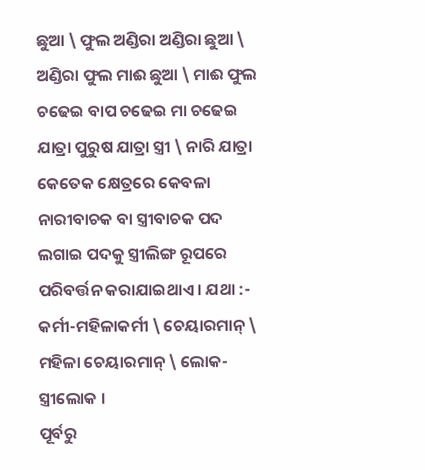ଛୁଆ \ ଫୁଲ ଅଣ୍ଡିରା ଅଣ୍ଡିରା ଛୁଆ \ ଅଣ୍ଡିରା ଫୁଲ ମାଈ ଛୁଆ \ ମାଈ ଫୁଲ
ଚଢେଇ ବାପ ଚଢେଇ ମା ଚଢେଇ
ଯାତ୍ରା ପୁରୁଷ ଯାତ୍ରା ସ୍ତ୍ରୀ \ ନାରି ଯାତ୍ରା
କେତେକ କ୍ଷେତ୍ରରେ କେବଳା ନାରୀବାଚକ ବା ସ୍ତ୍ରୀବାଚକ ପଦ ଲଗାଇ ପଦକୁ ସ୍ତ୍ରୀଲିଙ୍ଗ ରୂପରେ ପରିବର୍ତ୍ତନ କରାଯାଇଥାଏ । ଯଥା :- କର୍ମୀ-ମହିଳାକର୍ମୀ \ ଚେୟାରମାନ୍ \ ମହିଳା ଚେୟାରମାନ୍ \ ଲୋକ-ସ୍ତ୍ରୀଲୋକ ।
ପୂର୍ବରୁ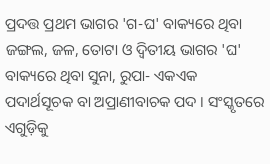ପ୍ରଦତ୍ତ ପ୍ରଥମ ଭାଗର 'ଗ-ଘ' ବାକ୍ୟରେ ଥିବା ଜଙ୍ଗଲ, ଜଳ, ତୋଟା ଓ ଦ୍ୱିତୀୟ ଭାଗର 'ଘ' ବାକ୍ୟରେ ଥିବା ସୁନା, ରୁପା- ଏକଏକ ପଦାର୍ଥସୂଚକ ବା ଅପ୍ରାଣୀବାଚକ ପଦ । ସଂସ୍କୃତରେ ଏଗୁଡ଼ିକୁ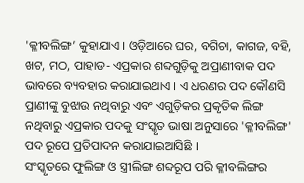'କ୍ଳୀବଲିଙ୍ଗ’ କୁହାଯାଏ । ଓଡ଼ିଆରେ ଘର, ବଗିଚା, କାଗଜ, ବହି, ଖଟ, ମଠ, ପାହାଡ- ଏପ୍ରକାର ଶବ୍ଦଗୁଡ଼ିକୁ ଅପ୍ରାଣୀବାକ ପଦ ଭାବରେ ବ୍ୟବହାର କରାଯାଇଥାଏ । ଏ ଧରଣର ପଦ କୌଣସି ପ୍ରାଣୀଙ୍କୁ ବୁଝାଉ ନଥିବାରୁ ଏବଂ ଏଗୁଡ଼ିକର ପ୍ରକୃତିକ ଲିଙ୍ଗ ନଥିବାରୁ ଏପ୍ରକାର ପଦକୁ ସଂସ୍କୃତ ଭାଷା ଅନୁସାରେ 'କ୍ଳୀବଲିଙ୍ଗ' ପଦ ରୂପେ ପ୍ରତିପାଦନ କରାଯାଇଆସିଛି ।
ସଂସ୍କୃତରେ ଫୁଲିଙ୍ଗ ଓ ସ୍ତ୍ରୀଲିଙ୍ଗ ଶବ୍ଦରୂପ ପରି କ୍ଳୀବଲିଙ୍ଗର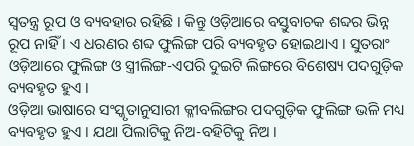ସ୍ଵତନ୍ତ୍ର ରୂପ ଓ ବ୍ୟବହାର ରହିଛି । କିନ୍ତୁ ଓଡ଼ିଆରେ ବସ୍ତୁବାଚକ ଶବ୍ଦର ଭିନ୍ନ ରୂପ ନାହିଁ । ଏ ଧରଣର ଶବ୍ଦ ଫୁଲିଙ୍ଗ ପରି ବ୍ୟବହୃତ ହୋଇଥାଏ । ସୁତରାଂ ଓଡ଼ିଆରେ ଫୁଲିଙ୍ଗ ଓ ସ୍ତ୍ରୀଲିଙ୍ଗ-ଏପରି ଦୁଇଟି ଲିଙ୍ଗରେ ବିଶେଷ୍ୟ ପଦଗୁଡ଼ିକ ବ୍ୟବହୃତ ହୁଏ ।
ଓଡ଼ିଆ ଭାଷାରେ ସଂସ୍କୃତାନୁସାରୀ କ୍ଳୀବଲିଙ୍ଗର ପଦଗୁଡ଼ିକ ଫୁଲିଙ୍ଗ ଭଳି ମଧ୍ୟ ବ୍ୟବହୃତ ହୁଏ । ଯଥା ପିଲାଟିକୁ ନିଅ-ବହିଟିକୁ ନିଅ ।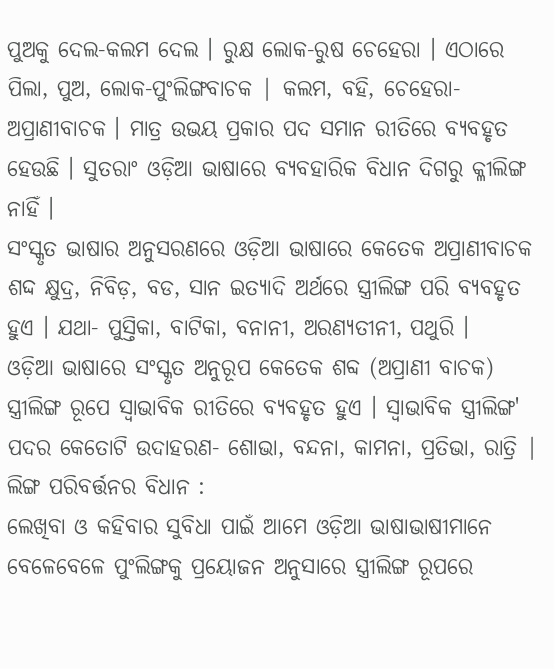ପୁଅକୁ ଦେଲ-କଲମ ଦେଲ । ରୁକ୍ଷ ଲୋକ-ରୁଷ ଚେହେରା । ଏଠାରେ ପିଲା, ପୁଅ, ଲୋକ-ପୁଂଲିଙ୍ଗବାଚକ | କଲମ, ବହି, ଚେହେରା-ଅପ୍ରାଣୀବାଚକ । ମାତ୍ର ଉଭୟ ପ୍ରକାର ପଦ ସମାନ ରୀତିରେ ବ୍ୟବହୃତ ହେଉଛି । ସୁତରାଂ ଓଡ଼ିଆ ଭାଷାରେ ବ୍ୟବହାରିକ ବିଧାନ ଦିଗରୁ କ୍ଳୀଲିଙ୍ଗ ନାହିଁ ।
ସଂସ୍କୃତ ଭାଷାର ଅନୁସରଣରେ ଓଡ଼ିଆ ଭାଷାରେ କେତେକ ଅପ୍ରାଣୀବାଚକ ଶଦ୍ଦ କ୍ଷୁଦ୍ର, ନିବିଡ଼, ବଡ, ସାନ ଇତ୍ୟାଦି ଅର୍ଥରେ ସ୍ତ୍ରୀଲିଙ୍ଗ ପରି ବ୍ୟବହୃତ ହୁଏ । ଯଥା- ପୁସ୍ତିକା, ବାଟିକା, ବନାନୀ, ଅରଣ୍ୟତୀନୀ, ପଥୁରି ।
ଓଡ଼ିଆ ଭାଷାରେ ସଂସ୍କୃତ ଅନୁରୂପ କେତେକ ଶବ୍ଦ (ଅପ୍ରାଣୀ ବାଚକ) ସ୍ତ୍ରୀଲିଙ୍ଗ ରୂପେ ସ୍ୱାଭାବିକ ରୀତିରେ ବ୍ୟବହୃତ ହୁଏ । ସ୍ୱାଭାବିକ ସ୍ତ୍ରୀଲିଙ୍ଗ' ପଦର କେତୋଟି ଉଦାହରଣ- ଶୋଭା, ବନ୍ଦନା, କାମନା, ପ୍ରତିଭା, ରାତ୍ରି |
ଲିଙ୍ଗ ପରିବର୍ତ୍ତନର ବିଧାନ :
ଲେଖିବା ଓ କହିବାର ସୁବିଧା ପାଇଁ ଆମେ ଓଡ଼ିଆ ଭାଷାଭାଷୀମାନେ ବେଳେବେଳେ ପୁଂଲିଙ୍ଗକୁ ପ୍ରୟୋଜନ ଅନୁସାରେ ସ୍ତ୍ରୀଲିଙ୍ଗ ରୂପରେ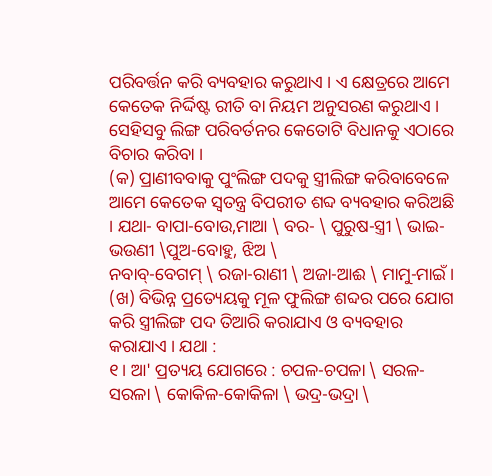ପରିବର୍ତ୍ତନ କରି ବ୍ୟବହାର କରୁଥାଏ । ଏ କ୍ଷେତ୍ରରେ ଆମେ କେତେକ ନିର୍ଦ୍ଦିଷ୍ଟ ରୀତି ବା ନିୟମ ଅନୁସରଣ କରୁଥାଏ । ସେହିସବୁ ଲିଙ୍ଗ ପରିବର୍ତନର କେତୋଟି ବିଧାନକୁ ଏଠାରେ ବିଚାର କରିବା ।
(କ) ପ୍ରାଣୀବବାକୁ ପୁଂଲିଙ୍ଗ ପଦକୁ ସ୍ତ୍ରୀଲିଙ୍ଗ କରିବାବେଳେ ଆମେ କେତେକ ସ୍ୱତନ୍ତ୍ର ବିପରୀତ ଶବ୍ଦ ବ୍ୟବହାର କରିଅଛି । ଯଥା- ବାପା-ବୋଉ,ମାଆ \ ବର- \ ପୁରୁଷ-ସ୍ତ୍ରୀ \ ଭାଇ-ଭଉଣୀ \ପୁଅ-ବୋହୁ, ଝିଅ \
ନବାବ୍-ବେଗମ୍ \ ରଜା-ରାଣୀ \ ଅଜା-ଆଈ \ ମାମୁ-ମାଇଁ ।
(ଖ) ବିଭିନ୍ନ ପ୍ରତ୍ୟେୟକୁ ମୂଳ ଫୁଲିଙ୍ଗ ଶବ୍ଦର ପରେ ଯୋଗ କରି ସ୍ତ୍ରୀଲିଙ୍ଗ ପଦ ତିଆରି କରାଯାଏ ଓ ବ୍ୟବହାର କରାଯାଏ । ଯଥା :
୧। ଆ' ପ୍ରତ୍ୟୟ ଯୋଗରେ : ଚପଳ-ଚପଳା \ ସରଳ-ସରଳା \ କୋକିଳ-କୋକିଳା \ ଭଦ୍ର-ଭଦ୍ରା \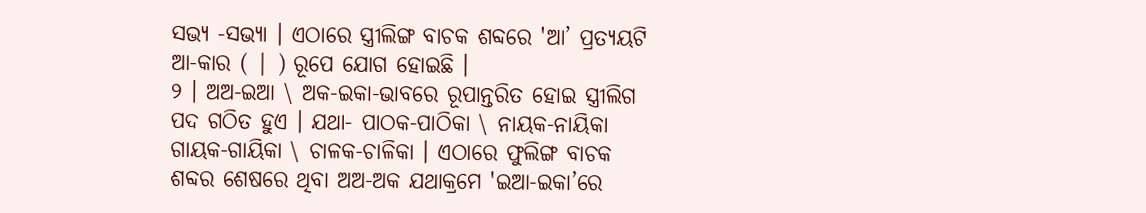ସଭ୍ୟ -ସଭ୍ୟା । ଏଠାରେ ସ୍ତ୍ରୀଲିଙ୍ଗ ବାଚକ ଶବ୍ଦରେ 'ଆ’ ପ୍ରତ୍ୟୟଟି ଆ-କାର ( | ) ରୂପେ ଯୋଗ ହୋଇଛି ।
୨ । ଅଅ-ଇଆ \ ଅକ-ଇକା-ଭାବରେ ରୂପାନ୍ତରିତ ହୋଇ ସ୍ତ୍ରୀଲିଗ ପଦ ଗଠିତ ହୁଏ । ଯଥା- ପାଠକ-ପାଠିକା \ ନାୟକ-ନାୟିକା ଗାୟକ-ଗାୟିକା \ ଚାଳକ-ଚାଳିକା । ଏଠାରେ ଫୁଲିଙ୍ଗ ବାଚକ ଶବ୍ଦର ଶେଷରେ ଥିବା ଅଅ-ଅକ ଯଥାକ୍ରମେ 'ଇଆ-ଇକା’ରେ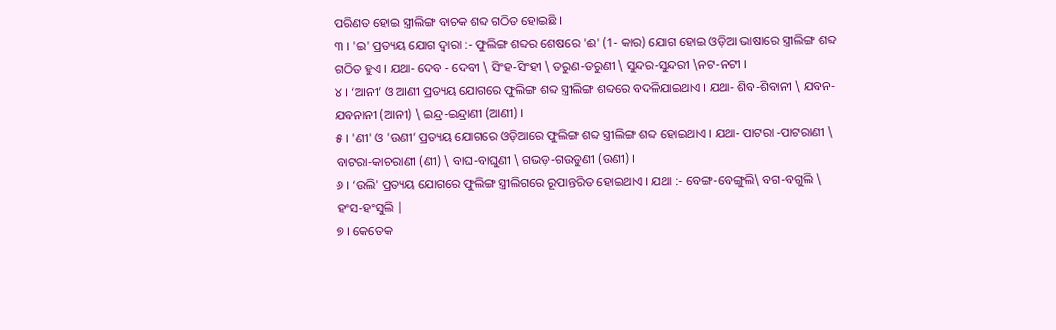ପରିଣତ ହୋଇ ସ୍ତ୍ରୀଲିଙ୍ଗ ବାଚକ ଶବ୍ଦ ଗଠିତ ହୋଇଛି ।
୩ । 'ଇ' ପ୍ରତ୍ୟୟ ଯୋଗ ଦ୍ୱାରା :- ଫୁଲିଙ୍ଗ ଶବ୍ଦର ଶେଷରେ 'ଈ' (1- କାର) ଯୋଗ ହୋଇ ଓଡ଼ିଆ ଭାଷାରେ ସ୍ତ୍ରୀଲିଙ୍ଗ ଶବ୍ଦ ଗଠିତ ହୁଏ । ଯଥା- ଦେବ - ଦେବୀ \ ସିଂହ-ସିଂହୀ \ ତରୁଣ-ତରୁଣୀ \ ସୁନ୍ଦର-ସୁନ୍ଦରୀ \ନଟ-ନଟୀ ।
୪ । ‘ଆନୀ’ ଓ ଆଣୀ ପ୍ରତ୍ୟୟ ଯୋଗରେ ଫୁଲିଙ୍ଗ ଶବ୍ଦ ସ୍ତ୍ରୀଲିଙ୍ଗ ଶବ୍ଦରେ ବଦଳିଯାଇଥାଏ । ଯଥା- ଶିବ-ଶିବାନୀ \ ଯବନ-ଯବନାନୀ (ଆନୀ) \ ଇନ୍ଦ୍ର-ଇନ୍ଦ୍ରାଣୀ (ଆଣୀ) ।
୫ । 'ଣୀ' ଓ 'ଉଣୀ’ ପ୍ରତ୍ୟୟ ଯୋଗରେ ଓଡ଼ିଆରେ ଫୁଲିଙ୍ଗ ଶବ୍ଦ ସ୍ତ୍ରୀଲିଙ୍ଗ ଶବ୍ଦ ହୋଇଥାଏ । ଯଥା- ପାଟରା -ପାଟରାଣୀ \ ବାଟରା-କାଚରାଣୀ (ଣୀ) \ ବାଘ-ବାଘୁଣୀ \ ଗଭଡ଼-ଗଉଡୁଣୀ (ଉଣୀ) ।
୬ । ‘ଉଲି' ପ୍ରତ୍ୟୟ ଯୋଗରେ ଫୁଲିଙ୍ଗ ସ୍ତ୍ରୀଲିଗରେ ରୂପାନ୍ତରିତ ହୋଇଥାଏ । ଯଥା :- ବେଙ୍ଗ-ବେଙ୍ଗୁଲି\ ବଗ-ବଗୁଲି \ ହଂସ-ହଂସୁଲି |
୭ । କେତେକ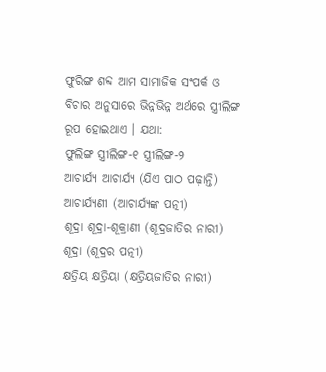ଫୁରିଙ୍ଗ ଶବ୍ଦ ଆମ ସାମାଜିକ ସଂପର୍କ ଓ ବିଚାର ଅନୁସାରେ ଭିନ୍ନଭିନ୍ନ ଅର୍ଥରେ ସ୍ତ୍ରୀଲିଙ୍ଗ ରୂପ ହୋଇଥାଏ । ଯଥା:
ଫୁଲିଙ୍ଗ ସ୍ତ୍ରୀଲିଙ୍ଗ-୧ ସ୍ତ୍ରୀଲିଙ୍ଗ-୨
ଆଚାର୍ଯ୍ୟ ଆଚାର୍ଯ୍ୟ (ଯିଏ ପାଠ ପଢ଼ାନ୍ତି) ଆଚାର୍ଯ୍ୟଣୀ (ଆଚାର୍ଯ୍ୟଙ୍କ ପତ୍ନୀ)
ଶୂଦ୍ରା ଶୂଦ୍ରା-ଶୂକ୍ରାଣୀ (ଶୂଦ୍ରଜାତିର ନାରୀ) ଶୂଦ୍ରା (ଶୂଦ୍ରର ପତ୍ନୀ)
କ୍ଷତ୍ରିୟ କ୍ଷତ୍ରିୟା (କ୍ଷତ୍ରିୟଜାତିର ନାରୀ)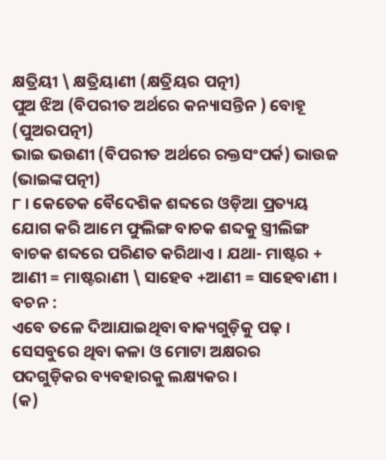କ୍ଷତ୍ରିୟୀ \ କ୍ଷତ୍ରିୟାଣୀ (କ୍ଷତ୍ରିୟର ପତ୍ନୀ)
ପୁଅ ଝିଅ (ବିପରୀତ ଅର୍ଥରେ କନ୍ୟାସନ୍ତିନ ) ବୋହୂ (ପୁଅରପତ୍ନୀ)
ଭାଇ ଭଉଣୀ (ବିପରୀତ ଅର୍ଥରେ ରକ୍ତସଂପର୍କ) ଭାଉଜ (ଭାଇଙ୍କପତ୍ନୀ)
୮ । କେତେକ ବୈଦେଶିକ ଶବ୍ଦରେ ଓଡ଼ିଆ ପ୍ରତ୍ୟୟ ଯୋଗ କରି ଆମେ ଫୁଲିଙ୍ଗ ବାଚକ ଶବ୍ଦକୁ ସ୍ତ୍ରୀଲିଙ୍ଗ ବାଚକ ଶବ୍ଦରେ ପରିଣତ କରିଥାଏ । ଯଥା- ମାଷ୍ଟର + ଆଣୀ = ମାଷ୍ଟରାଣୀ \ ସାହେବ +ଆଣୀ = ସାହେବାଣୀ ।
ବଚନ :
ଏବେ ତଳେ ଦିଆଯାଇଥିବା ବାକ୍ୟଗୁଡ଼ିକୁ ପଢ଼ । ସେସବୁରେ ଥିବା କଳା ଓ ମୋଟା ଅକ୍ଷରର ପଦଗୁଡ଼ିକର ବ୍ୟବହାରକୁ ଲକ୍ଷ୍ୟକର ।
(କ)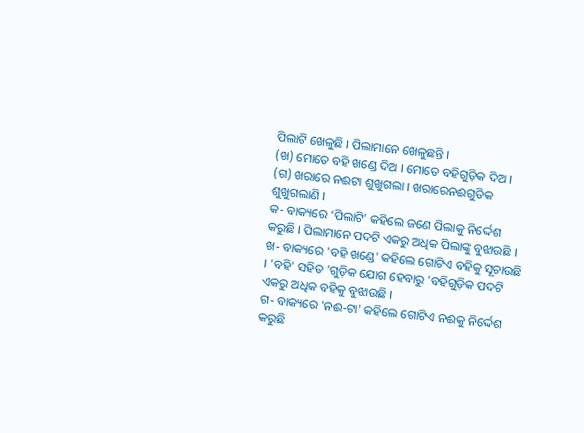ପିଲାଟି ଖେଳୁଛି । ପିଲାମାନେ ଖେଳୁଛନ୍ତି ।
(ଖ) ମୋତେ ବହି ଖଣ୍ଡେ ଦିଅ । ମୋତେ ବହିଗୁଡ଼ିକ ଦିଅ ।
(ଗ) ଖରାରେ ନଈଟା ଶୁଖୁଗଲା । ଖରାରେନଈଗୁଡିକ ଶୁଖୁଗଲାଣି ।
କ- ବାକ୍ୟରେ ‘ପିଲାଟି' କହିଲେ ଜଣେ ପିଲାକୁ ନିର୍ଦ୍ଦେଶ କରୁଛି । ପିଲାମାନେ ପଦଟି ଏକରୁ ଅଧିକ ପିଲାଙ୍କୁ ବୁଝାଉଛି ।
ଖ- ବାକ୍ୟରେ 'ବହି ଖଣ୍ଡେ' କହିଲେ ଗୋଟିଏ ବହିକୁ ସୂଚାଉଛି । 'ବହି' ସହିତ 'ଗୁଡ଼ିକ ଯୋଗ ହେବାରୁ 'ବହିଗୁଡ଼ିକ ପଦଟି ଏକରୁ ଅଧିକ ବହିକୁ ବୁଝାଉଛି ।
ଗ- ବାକ୍ୟରେ 'ନଈ-ଟା' କହିଲେ ଗୋଟିଏ ନଈକୁ ନିର୍ଦ୍ଦେଶ କରୁଛି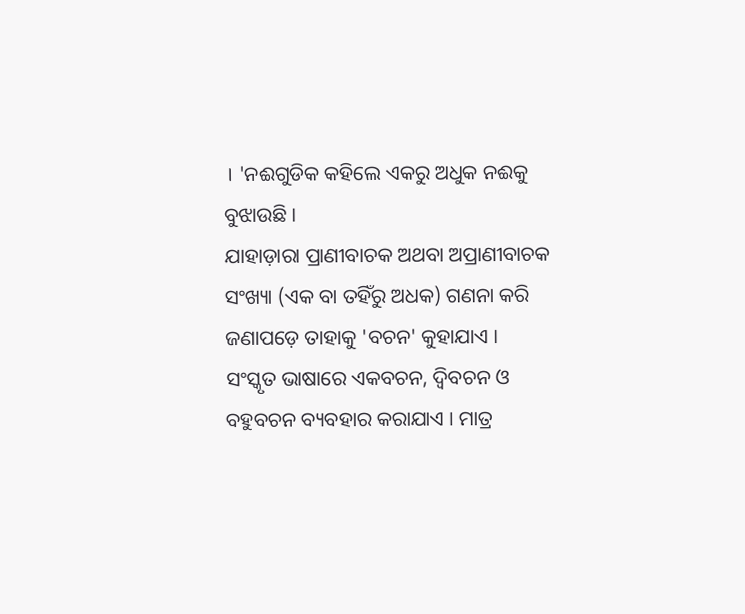। 'ନଈଗୁଡିକ କହିଲେ ଏକରୁ ଅଧୁକ ନଈକୁ ବୁଝାଉଛି ।
ଯାହାଡ଼ାରା ପ୍ରାଣୀବାଚକ ଅଥବା ଅପ୍ରାଣୀବାଚକ ସଂଖ୍ୟା (ଏକ ବା ତହିଁରୁ ଅଧକ) ଗଣନା କରି ଜଣାପଡ଼େ ତାହାକୁ 'ବଚନ' କୁହାଯାଏ ।
ସଂସ୍କୃତ ଭାଷାରେ ଏକବଚନ, ଦ୍ୱିବଚନ ଓ ବହୁବଚନ ବ୍ୟବହାର କରାଯାଏ । ମାତ୍ର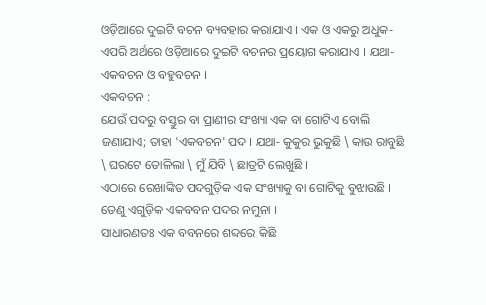ଓଡ଼ିଆରେ ଦୁଇଟି ବଚନ ବ୍ୟବହାର କରାଯାଏ । ଏକ ଓ ଏକରୁ ଅଧୁକ- ଏପରି ଅର୍ଥରେ ଓଡ଼ିଆରେ ଦୁଇଟି ବଚନର ପ୍ରୟୋଗ କରାଯାଏ । ଯଥା- ଏକବଚନ ଓ ବହୁବଚନ ।
ଏକବଚନ :
ଯେଉଁ ପଦରୁ ବସ୍ତୁର ବା ପ୍ରାଣୀର ସଂଖ୍ୟା ଏକ ବା ଗୋଟିଏ ବୋଲି ଜଣାଯାଏ; ତାହା 'ଏକବଚନ' ପଦ । ଯଥା- କୁକୁର ଭୁକୁଛି \ କାଉ ରାବୁଛି \ ଘରଟେ ତୋଳିଲା \ ମୁଁ ଯିବି \ ଛାତ୍ରଟି ଲେଖୁଛି ।
ଏଠାରେ ରେଖାଙ୍କିତ ପଦଗୁଡ଼ିକ ଏକ ସଂଖ୍ୟାକୁ ବା ଗୋଟିକୁ ବୁଝାଉଛି । ତେଣୁ ଏଗୁଡ଼ିକ ଏକବବନ ପଦର ନମୁନା ।
ସାଧାରଣତଃ ଏକ ବବନରେ ଶବ୍ଦରେ କିଛି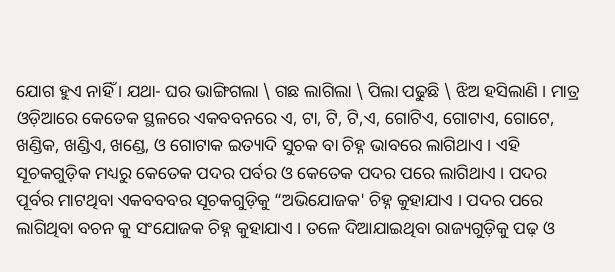ଯୋଗ ହୁଏ ନାହିଁ । ଯଥା- ଘର ଭାଙ୍ଗିଗଲା \ ଗଛ ଲାଗିଲା \ ପିଲା ପଢୁଛି \ ଝିଅ ହସିଲାଣି । ମାତ୍ର ଓଡ଼ିଆରେ କେତେକ ସ୍ଥଳରେ ଏକବବନରେ ଏ, ଟା, ଟି, ଟି,ଏ, ଗୋଟିଏ, ଗୋଟାଏ, ଗୋଟେ, ଖଣ୍ଡିକ, ଖଣ୍ଡିଏ, ଖଣ୍ଡେ, ଓ ଗୋଟାକ ଇତ୍ୟାଦି ସୁଚକ ବା ଚିହ୍ନ ଭାବରେ ଲାଗିଥାଏ । ଏହି ସୂଚକଗୁଡ଼ିକ ମଧ୍ୟରୁ କେତେକ ପଦର ପର୍ବର ଓ କେତେକ ପଦର ପରେ ଲାଗିଥାଏ । ପଦର ପୂର୍ବର ମାଟଥିବା ଏକବବବର ସୂଚକଗୁଡ଼ିକୁ “ଅଭିଯୋଜକ' ଚିହ୍ନ କୁହାଯାଏ । ପଦର ପରେ ଲାଗିଥିବା ବଚନ କୁ ସଂଯୋଜକ ଚିହ୍ନ କୁହାଯାଏ । ତଳେ ଦିଆଯାଇଥିବା ରାଜ୍ୟଗୁଡ଼ିକୁ ପଢ଼ ଓ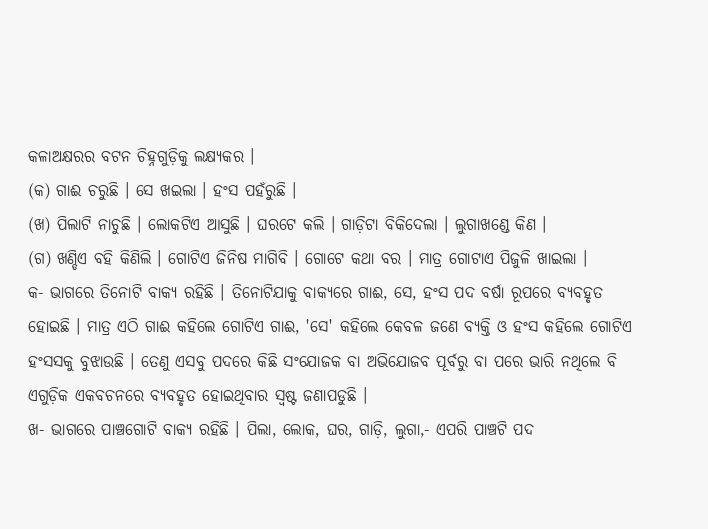କଳାଅକ୍ଷରର ବଟନ ଚିହ୍ନଗୁଡ଼ିକୁ ଲକ୍ଷ୍ୟକର ।
(କ) ଗାଈ ଚରୁଛି । ସେ ଖଇଲା । ହଂସ ପହଁରୁଛି ।
(ଖ) ପିଲାଟି ନାଚୁଛି । ଲୋକଟିଏ ଆସୁଛି । ଘରଟେ କଲି । ଗାଡ଼ିଟା ବିକିଦେଲା । ଲୁଗାଖଣ୍ଡେ କିଣ ।
(ଗ) ଖଣ୍ଡିଏ ବହି କିଣିଲି । ଗୋଟିଏ ଜିନିଷ ମାଗିବି । ଗୋଟେ କଥା ବର । ମାତ୍ର ଗୋଟାଏ ପିଜୁଳି ଖାଇଲା ।
କ- ଭାଗରେ ତିନୋଟି ବାକ୍ୟ ରହିଛି । ତିନୋଟିଯାକୁ ବାକ୍ୟରେ ଗାଈ, ସେ, ହଂସ ପଦ ବର୍ଷା ରୂପରେ ବ୍ୟବହୃତ ହୋଇଛି । ମାତ୍ର ଏଠି ଗାଈ କହିଲେ ଗୋଟିଏ ଗାଈ, 'ସେ' କହିଲେ କେବଳ ଜଣେ ବ୍ୟକ୍ତି ଓ ହଂସ କହିଲେ ଗୋଟିଏ ହଂସସକୁ ବୁଝାଉଛି । ତେଣୁ ଏସବୁ ପଦରେ କିଛି ସଂଯୋଜକ ବା ଅଭିଯୋଜବ ପୂର୍ବରୁ ବା ପରେ ଭାରି ନଥିଲେ ବି ଏଗୁଡ଼ିକ ଏକବଚନରେ ବ୍ୟବହୃତ ହୋଇଥିବାର ସ୍ଵଷ୍ଟ ଜଣାପଡୁଛି ।
ଖ- ଭାଗରେ ପାଞ୍ଚଗୋଟି ବାକ୍ୟ ରହିଛି । ପିଲା, ଲୋକ, ଘର, ଗାଡ଼ି, ଲୁଗା,- ଏପରି ପାଞ୍ଚଟି ପଦ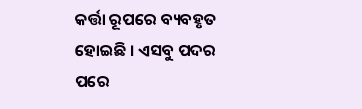କର୍ତ୍ତା ରୂପରେ ବ୍ୟବହୃତ ହୋଇଛି । ଏସବୁ ପଦର ପରେ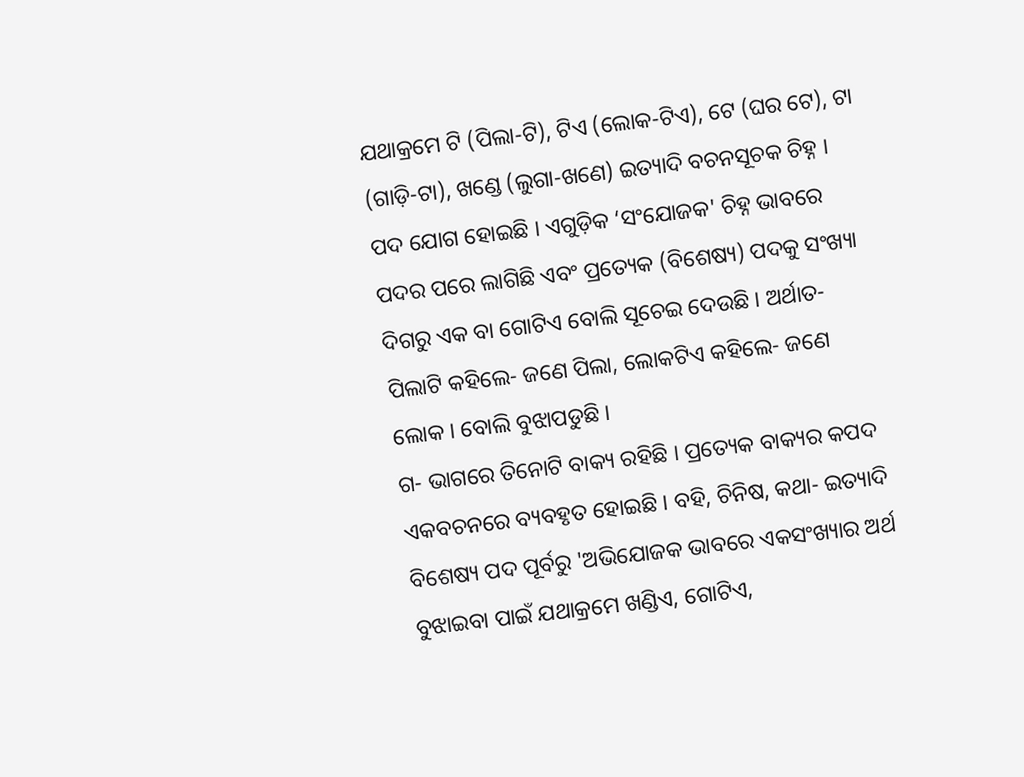ଯଥାକ୍ରମେ ଟି (ପିଲା-ଟି), ଟିଏ (ଲୋକ-ଟିଏ), ଟେ (ଘର ଟେ), ଟା (ଗାଡ଼ି-ଟା), ଖଣ୍ଡେ (ଲୁଗା-ଖଣେ) ଇତ୍ୟାଦି ବଚନସୂଚକ ଚିହ୍ନ । ପଦ ଯୋଗ ହୋଇଛି । ଏଗୁଡ଼ିକ ‘ସଂଯୋଜକ' ଚିହ୍ନ ଭାବରେ ପଦର ପରେ ଲାଗିଛି ଏବଂ ପ୍ରତ୍ୟେକ (ବିଶେଷ୍ୟ) ପଦକୁ ସଂଖ୍ୟା ଦିଗରୁ ଏକ ବା ଗୋଟିଏ ବୋଲି ସୂଚେଇ ଦେଉଛି । ଅର୍ଥାତ- ପିଲାଟି କହିଲେ- ଜଣେ ପିଲା, ଲୋକଟିଏ କହିଲେ- ଜଣେ ଲୋକ । ବୋଲି ବୁଝାପଡୁଛି ।
ଗ- ଭାଗରେ ତିନୋଟି ବାକ୍ୟ ରହିଛି । ପ୍ରତ୍ୟେକ ବାକ୍ୟର କପଦ ଏକବଚନରେ ବ୍ୟବହୃତ ହୋଇଛି । ବହି, ଚିନିଷ, କଥା- ଇତ୍ୟାଦି ବିଶେଷ୍ୟ ପଦ ପୂର୍ବରୁ 'ଅଭିଯୋଜକ ଭାବରେ ଏକସଂଖ୍ୟାର ଅର୍ଥ ବୁଝାଇବା ପାଇଁ ଯଥାକ୍ରମେ ଖଣ୍ଡିଏ, ଗୋଟିଏ,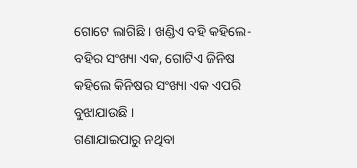ଗୋଟେ ଲାଗିଛି । ଖଣ୍ଡିଏ ବହି କହିଲେ- ବହିର ସଂଖ୍ୟା ଏକ, ଗୋଟିଏ ଜିନିଷ କହିଲେ କିନିଷର ସଂଖ୍ୟା ଏକ ଏପରି ବୁଝାଯାଉଛି ।
ଗଣାଯାଇପାରୁ ନଥିବା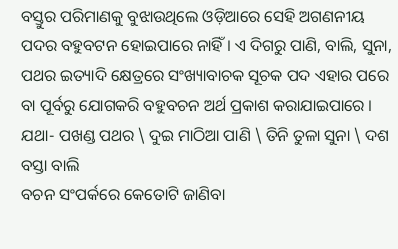ବସ୍ତୁର ପରିମାଣକୁ ବୁଝାଉଥିଲେ ଓଡ଼ିଆରେ ସେହି ଅଗଣନୀୟ ପଦର ବହୁବଟନ ହୋଇପାରେ ନାହିଁ । ଏ ଦିଗରୁ ପାଣି, ବାଲି, ସୁନା, ପଥର ଇତ୍ୟାଦି କ୍ଷେତ୍ରରେ ସଂଖ୍ୟାବାଚକ ସୂଚକ ପଦ ଏହାର ପରେ ବା ପୂର୍ବରୁ ଯୋଗକରି ବହୁବଚନ ଅର୍ଥ ପ୍ରକାଶ କରାଯାଇପାରେ । ଯଥା- ପଖଣ୍ଡ ପଥର \ ଦୁଇ ମାଠିଆ ପାଣି \ ତିନି ତୁଳା ସୁନା \ ଦଶ ବସ୍ତା ବାଲି
ବଚନ ସଂପର୍କରେ କେତୋଟି ଜାଣିବା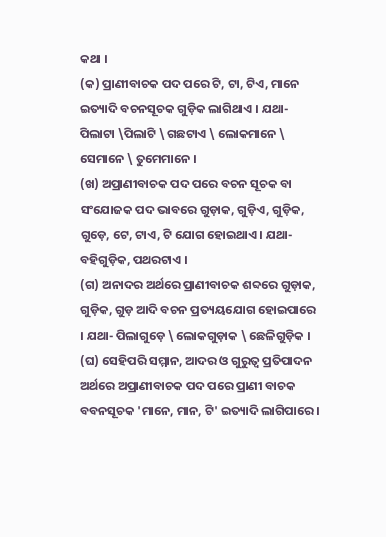କଥା ।
(କ) ପ୍ରାଣୀବାଚକ ପଦ ପରେ ଟି, ଟା, ଟିଏ, ମାନେ ଇତ୍ୟାଦି ବଚନସୂଚକ ଗୁଡ଼ିକ ଲାଗିଥାଏ । ଯଥା- ପିଲାଟା \ପିଲାଟି \ ଗଛଟାଏ \ ଲୋକମାନେ \ ସେମାନେ \ ତୁମେମାନେ ।
(ଖ) ଅପ୍ରାଣୀବାଚକ ପଦ ପରେ ବଚନ ସୂଚକ ବା ସଂଯୋଜକ ପଦ ଭାବରେ ଗୁଡ଼ାକ, ଗୁଡ଼ିଏ, ଗୁଡ଼ିକ, ଗୁଡ଼େ, ଟେ, ଟାଏ, ଟି ଯୋଗ ହୋଇଥାଏ । ଯଥା- ବହିଗୁଡ଼ିକ, ପଥରଟାଏ ।
(ଗ) ଅନାଦର ଅର୍ଥରେ ପ୍ରାଣୀବାଚକ ଶବ୍ଦରେ ଗୁଡ଼ାକ, ଗୁଡ଼ିକ, ଗୁଡ଼ ଆଦି ବଚନ ପ୍ରତ୍ୟୟଯୋଗ ହୋଇପାରେ । ଯଥା- ପିଲାଗୁଡ଼େ \ ଲୋକଗୁଡ଼ାକ \ ଛେଳିଗୁଡ଼ିକ ।
(ଘ) ସେହିପରି ସମ୍ମାନ, ଆଦର ଓ ଗୁରୁତ୍ୱ ପ୍ରତିପାଦନ ଅର୍ଥରେ ଅପ୍ରାଣୀବାଚକ ପଦ ପରେ ପ୍ରାଣୀ ବାଚକ ବବନସୂଚକ 'ମାନେ, ମାନ, ଟି' ଇତ୍ୟାଦି ଲାଗିପାରେ ।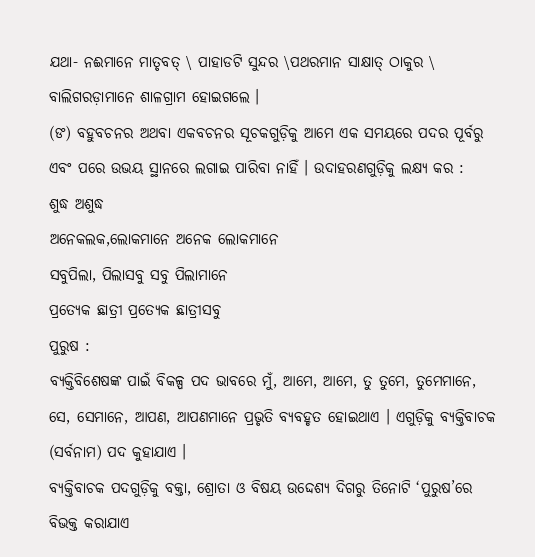ଯଥା- ନଈମାନେ ମାତୃବତ୍ \ ପାହାଡଟି ସୁନ୍ଦର \ପଥରମାନ ସାକ୍ଷାତ୍ ଠାକୁର \ ବାଲିଗରଡ଼ାମାନେ ଶାଳଗ୍ରାମ ହୋଇଗଲେ ।
(ଙ) ବହୁବଚନର ଅଥବା ଏକବଚନର ସୂଚକଗୁଡ଼ିକୁ ଆମେ ଏକ ସମୟରେ ପଦର ପୂର୍ବରୁ ଏବଂ ପରେ ଉଭୟ ସ୍ଥାନରେ ଲଗାଇ ପାରିବା ନାହିଁ । ଉଦାହରଣଗୁଡ଼ିକୁ ଲକ୍ଷ୍ୟ କର :
ଶୁଦ୍ଧ ଅଶୁଦ୍ଧ
ଅନେକଲକ,ଲୋକମାନେ ଅନେକ ଲୋକମାନେ
ସବୁପିଲା, ପିଲାସବୁ ସବୁ ପିଲାମାନେ
ପ୍ରତ୍ୟେକ ଛାତ୍ରୀ ପ୍ରତ୍ୟେକ ଛାତ୍ରୀସବୁ
ପୁରୁଷ :
ବ୍ୟକ୍ତିବିଶେଷଙ୍କ ପାଇଁ ବିକଳ୍ପ ପଦ ଭାବରେ ମୁଁ, ଆମେ, ଆମେ, ତୁ ତୁମେ, ତୁମେମାନେ, ସେ, ସେମାନେ, ଆପଣ, ଆପଣମାନେ ପ୍ରଭୃତି ବ୍ୟବହୃତ ହୋଇଥାଏ । ଏଗୁଡ଼ିକୁ ବ୍ୟକ୍ତିବାଚକ (ସର୍ବନାମ) ପଦ କୁହାଯାଏ ।
ବ୍ୟକ୍ତିବାଚକ ପଦଗୁଡ଼ିକୁ ବକ୍ତା, ଶ୍ରୋତା ଓ ବିଷୟ ଉଦ୍ଦେଶ୍ୟ ଦିଗରୁ ତିନୋଟି ‘ପୁରୁଷ’ରେ ବିଭକ୍ତ କରାଯାଏ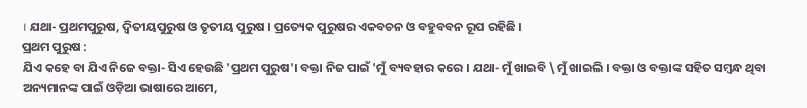। ଯଥା- ପ୍ରଥମପୁରୁଷ, ଦ୍ଵିତୀୟପୁରୁଷ ଓ ତୃତୀୟ ପୁରୁଷ । ପ୍ରତ୍ୟେକ ପୁରୁଷର ଏକବଚନ ଓ ବହୁବବନ ରୂପ ରହିଛି ।
ପ୍ରଥମ ପୁରୁଷ :
ଯିଏ କହେ ବା ଯିଏ ନିଜେ ବକ୍ତା- ସିଏ ହେଉଛି 'ପ୍ରଥମ ପୁରୁଷ'। ବକ୍ତା ନିଜ ପାଇଁ 'ମୁଁ ବ୍ୟବହାର କରେ । ଯଥା- ମୁଁ ଖାଇବି \ ମୁଁ ଖାଇଲି । ବକ୍ତା ଓ ବକ୍ତାଙ୍କ ସହିତ ସମ୍ବନ୍ଧ ଥିବା ଅନ୍ୟମାନଙ୍କ ପାଇଁ ଓଡ଼ିଆ ଭାଷାରେ ଆମେ,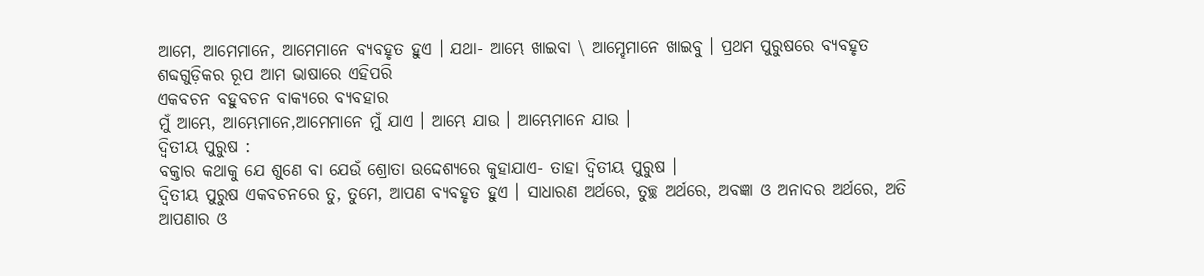ଆମେ, ଆମେମାନେ, ଆମେମାନେ ବ୍ୟବହୃତ ହୁଏ । ଯଥା- ଆମ୍ଭେ ଖାଇବା \ ଆମ୍ହେମାନେ ଖାଇବୁ । ପ୍ରଥମ ପୁରୁଷରେ ବ୍ୟବହୃତ ଶବ୍ଦଗୁଡ଼ିକର ରୂପ ଆମ ଭାଷାରେ ଏହିପରି
ଏକବଚନ ବହୁବଚନ ବାକ୍ୟରେ ବ୍ୟବହାର
ମୁଁ ଆମ୍ଭେ, ଆମ୍ଭେମାନେ,ଆମେମାନେ ମୁଁ ଯାଏ । ଆମ୍ଭେ ଯାଉ । ଆମ୍ଭେମାନେ ଯାଉ ।
ଦ୍ୱିତୀୟ ପୁରୁଷ :
ବକ୍ତାର କଥାକୁ ଯେ ଶୁଣେ ବା ଯେଉଁ ଶ୍ରୋତା ଉଦ୍ଦେଶ୍ୟରେ କୁହାଯାଏ- ତାହା ଦ୍ୱିତୀୟ ପୁରୁଷ ।
ଦ୍ୱିତୀୟ ପୁରୁଷ ଏକବଚନରେ ତୁ, ତୁମେ, ଆପଣ ବ୍ୟବହୃତ ହୁଏ । ସାଧାରଣ ଅର୍ଥରେ, ତୁଚ୍ଛ ଅର୍ଥରେ, ଅବଜ୍ଞା ଓ ଅନାଦର ଅର୍ଥରେ, ଅତି ଆପଣାର ଓ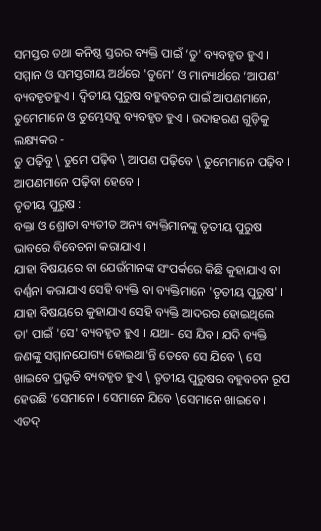ସମସ୍ତର ତଥା କନିଷ୍ଠ ସ୍ତରର ବ୍ୟକ୍ତି ପାଇଁ ‘ତୁ' ବ୍ୟବହୃତ ହୁଏ । ସମ୍ମାନ ଓ ସମସ୍ତରୀୟ ଅର୍ଥରେ 'ତୁମେ’ ଓ ମାନ୍ୟାର୍ଥରେ ‘ଆପଣ' ବ୍ୟବହୃତହୁଏ । ଦ୍ୱିତୀୟ ପୁରୁଷ ବହୁବଚନ ପାଇଁ ଆପଣମାନେ, ତୁମେମାନେ ଓ ତୁମ୍ଭେସବୁ ବ୍ୟବହୃତ ହୁଏ । ଉଦାହରଣ ଗୁଡ଼ିକୁ ଲକ୍ଷ୍ୟକର -
ତୁ ପଢ଼ିବୁ \ ତୁମେ ପଢ଼ିବ \ ଆପଣ ପଢ଼ିବେ \ ତୁମେମାନେ ପଢ଼ିବ । ଆପଣମାନେ ପଢ଼ିବା ହେବେ ।
ତୃତୀୟ ପୁରୁଷ :
ବକ୍ତା ଓ ଶ୍ରୋତା ବ୍ୟତୀତ ଅନ୍ୟ ବ୍ୟକ୍ତିମାନଙ୍କୁ ତୃତୀୟ ପୁରୁଷ ଭାବରେ ବିବେଚନା କରାଯାଏ ।
ଯାହା ବିଷୟରେ ବା ଯେଉଁମାନଙ୍କ ସଂପର୍କରେ କିଛି କୁହାଯାଏ ବା ବର୍ଣ୍ଣନା କରାଯାଏ ସେହି ବ୍ୟକ୍ତି ବା ବ୍ୟକ୍ତିମାନେ 'ତୃତୀୟ ପୁରୁଷ' । ଯାହା ବିଷୟରେ କୁହାଯାଏ ସେହି ବ୍ୟକ୍ତି ଆଦରର ହୋଇଥିଲେ ତା' ପାଇଁ 'ସେ' ବ୍ୟବହୃତ ହୁଏ । ଯଥା- ସେ ଯିବ। ଯଦି ବ୍ୟକ୍ତି ଜଣଙ୍କୁ ସମ୍ମାନଯୋଗ୍ୟ ହୋଇଥା'ନ୍ତି ତେବେ ସେ ଯିବେ \ ସେ ଖାଇବେ ପ୍ରଭୃତି ବ୍ୟବହୃତ ହୁଏ \ ତୃତୀୟ ପୁରୁଷର ବହୁବଚନ ରୂପ ହେଉଛି ‘ସେମାନେ । ସେମାନେ ଯିବେ \ସେମାନେ ଖାଇବେ ।
ଏତଦ୍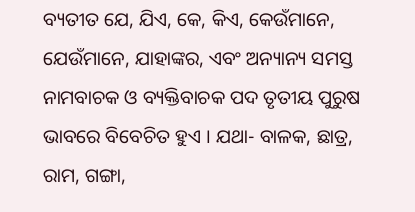ବ୍ୟତୀତ ଯେ, ଯିଏ, କେ, କିଏ, କେଉଁମାନେ, ଯେଉଁମାନେ, ଯାହାଙ୍କର, ଏବଂ ଅନ୍ୟାନ୍ୟ ସମସ୍ତ ନାମବାଚକ ଓ ବ୍ୟକ୍ତିବାଚକ ପଦ ତୃତୀୟ ପୁରୁଷ ଭାବରେ ବିବେଚିତ ହୁଏ । ଯଥା- ବାଳକ, ଛାତ୍ର, ରାମ, ଗଙ୍ଗା,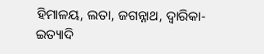ହିମାଳୟ, ଲତା, ଜଗନ୍ନାଥ, ଦ୍ଵାରିକା- ଇତ୍ୟାଦି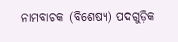ନାମବାଚକ (ବିଶେଷ୍ୟ) ପଦଗୁଡ଼ିକ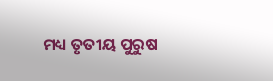ମଧ୍ୟ ତୃତୀୟ ପୁରୁଷ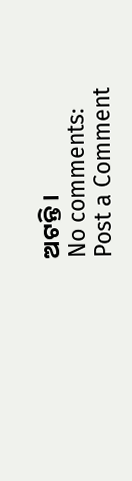ଅଟନ୍ତି ।
No comments:
Post a Comment